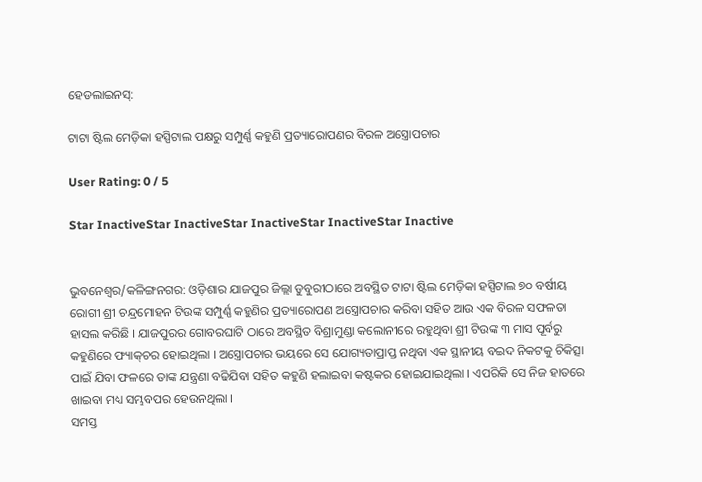ହେଡଲାଇନସ୍:

ଟାଟା ଷ୍ଟିଲ ମେଡ଼ିକା ହସ୍ପିଟାଲ ପକ୍ଷରୁ ସମ୍ପୁର୍ଣ୍ଣ କହୁଣି ପ୍ରତ୍ୟାରୋପଣର ବିରଳ ଅସ୍ତ୍ରୋପଚାର

User Rating: 0 / 5

Star InactiveStar InactiveStar InactiveStar InactiveStar Inactive


ଭୁବନେଶ୍ୱର/କଳିଙ୍ଗନଗର: ଓଡ଼ିଶାର ଯାଜପୁର ଜିଲ୍ଲା ଡୁବୁରୀଠାରେ ଅବସ୍ଥିତ ଟାଟା ଷ୍ଟିଲ ମେଡ଼ିକା ହସ୍ପିଟାଲ ୭୦ ବର୍ଷୀୟ ରୋଗୀ ଶ୍ରୀ ଚନ୍ଦ୍ରମୋହନ ଟିଉଙ୍କ ସମ୍ପୁର୍ଣ୍ଣ କହୁଣିର ପ୍ରତ୍ୟାରୋପଣ ଅସ୍ତ୍ରୋପଚାର କରିବା ସହିତ ଆଉ ଏକ ବିରଳ ସଫଳତା ହାସଲ କରିଛି । ଯାଜପୁରର ଗୋବରଘାଟି ଠାରେ ଅବସ୍ଥିତ ବିଶ୍ରାମୁଣ୍ଡା କଲୋନୀରେ ରହୁଥିବା ଶ୍ରୀ ଟିଉଙ୍କ ୩ ମାସ ପୂର୍ବରୁ କହୁଣିରେ ଫ୍ୟାକ୍‌ଚର ହୋଇଥିଲା । ଅସ୍ତ୍ରୋପଚାର ଭୟରେ ସେ ଯୋଗ୍ୟତାପ୍ରାପ୍ତ ନଥିବା ଏକ ସ୍ଥାନୀୟ ବଇଦ ନିକଟକୁ ଚିକିତ୍ସା ପାଇଁ ଯିବା ଫଳରେ ତାଙ୍କ ଯନ୍ତ୍ରଣା ବଢିଯିବା ସହିତ କହୁଣି ହଲାଇବା କଷ୍ଟକର ହୋଇଯାଇଥିଲା । ଏପରିକି ସେ ନିଜ ହାତରେ ଖାଇବା ମଧ୍ୟ ସମ୍ଭବପର ହେଉନଥିଲା ।
ସମସ୍ତ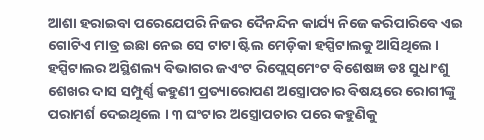ଆଶା ହରାଇବା ପରେଯେପରି ନିଜର ଦୈନନ୍ଦିନ କାର୍ଯ୍ୟ ନିଜେ କରିପାରିବେ ଏଇ ଗୋଟିଏ ମାତ୍ର ଇଛା ନେଇ ସେ ଟାଟା ଷ୍ଟିଲ ମେଡ଼ିକା ହସ୍ପିଟାଲକୁ ଆସିଥିଲେ । ହସ୍ପିଟାଲର ଅସ୍ଥିଶଲ୍ୟ ବିଭାଗର ଜଏଂଟ ରିପ୍ଲେସ୍‌ମେଂଟ ବିଶେଷଜ୍ଞ ଡଃ ସୁଧାଂଶୁ ଶେଖର ଦାସ ସମ୍ପୁର୍ଣ୍ଣ କହୁଣୀ ପ୍ରତ୍ୟାରୋପଣ ଅସ୍ତ୍ରୋପଚାର ବିଷୟରେ ରୋଗୀଙ୍କୁ ପରାମର୍ଶ ଦେଇଥିଲେ । ୩ ଘଂଟାର ଅସ୍ତ୍ରୋପଚାର ପରେ କହୁଣିକୁ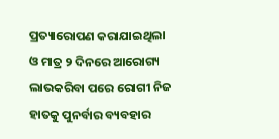ପ୍ରତ୍ୟାରୋପଣ କରାଯାଇଥିଲା ଓ ମାତ୍ର ୨ ଦିନରେ ଆରୋଗ୍ୟ ଲାଭକରିବା ପରେ ରୋଗୀ ନିଜ ହାତକୁ ପୁନର୍ବାର ବ୍ୟବହାର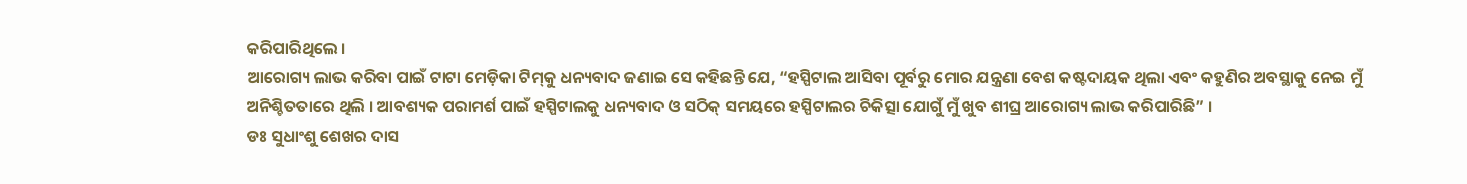କରିପାରିଥିଲେ ।
ଆରୋଗ୍ୟ ଲାଭ କରିବା ପାଇଁ ଟାଟା ମେଡ଼ିକା ଟିମ୍‌କୁ ଧନ୍ୟବାଦ ଜଣାଇ ସେ କହିଛନ୍ତି ଯେ, “ହସ୍ପିଟାଲ ଆସିବା ପୂର୍ବରୁ ମୋର ଯନ୍ତ୍ରଣା ବେଶ କଷ୍ଟଦାୟକ ଥିଲା ଏବଂ କହୁଣିର ଅବସ୍ଥାକୁ ନେଇ ମୁଁ ଅନିଶ୍ଚିତତାରେ ଥିଲି । ଆବଶ୍ୟକ ପରାମର୍ଶ ପାଇଁ ହସ୍ପିଟାଲକୁ ଧନ୍ୟବାଦ ଓ ସଠିକ୍ ସମୟରେ ହସ୍ପିଟାଲର ଚିକିତ୍ସା ଯୋଗୁଁ ମୁଁ ଖୁବ ଶୀଘ୍ର ଆରୋଗ୍ୟ ଲାଭ କରିପାରିଛି” ।
ଡଃ ସୁଧାଂଶୁ ଶେଖର ଦାସ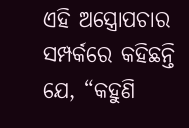ଏହି ଅସ୍ତ୍ରୋପଚାର ସମ୍ପର୍କରେ କହିଛନ୍ତି ଯେ, “କହୁଣି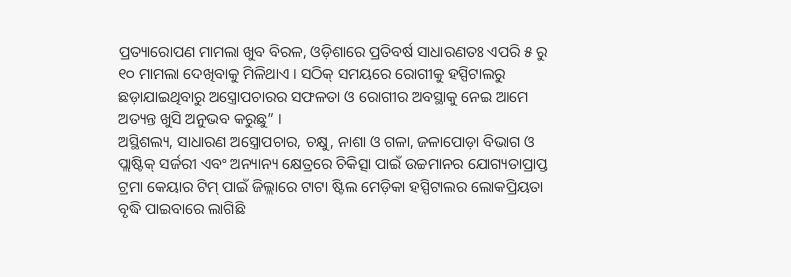ପ୍ରତ୍ୟାରୋପଣ ମାମଲା ଖୁବ ବିରଳ, ଓଡ଼ିଶାରେ ପ୍ରତିବର୍ଷ ସାଧାରଣତଃ ଏପରି ୫ ରୁ ୧୦ ମାମଲା ଦେଖିବାକୁ ମିଳିଥାଏ । ସଠିକ୍ ସମୟରେ ରୋଗୀକୁ ହସ୍ପିଟାଲରୁ ଛଡ଼ାଯାଇଥିବାରୁ ଅସ୍ତ୍ରୋପଚାରର ସଫଳତା ଓ ରୋଗୀର ଅବସ୍ଥାକୁ ନେଇ ଆମେ ଅତ୍ୟନ୍ତ ଖୁସି ଅନୁଭବ କରୁଛୁ” ।
ଅସ୍ଥିଶଲ୍ୟ, ସାଧାରଣ ଅସ୍ତ୍ରୋପଚାର, ଚକ୍ଷୁ, ନାଶା ଓ ଗଳା, ଜଳାପୋଡ଼ା ବିଭାଗ ଓ ପ୍ଲାଷ୍ଟିକ୍ ସର୍ଜରୀ ଏବଂ ଅନ୍ୟାନ୍ୟ କ୍ଷେତ୍ରରେ ଚିକିତ୍ସା ପାଇଁ ଉଚ୍ଚମାନର ଯୋଗ୍ୟତାପ୍ରାପ୍ତ ଟ୍ରମା କେୟାର ଟିମ୍ ପାଇଁ ଜିଲ୍ଲାରେ ଟାଟା ଷ୍ଟିଲ ମେଡ଼ିକା ହସ୍ପିଟାଲର ଲୋକପ୍ରିୟତା ବୃଦ୍ଧି ପାଇବାରେ ଲାଗିଛି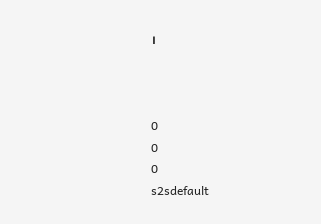।



0
0
0
s2sdefault